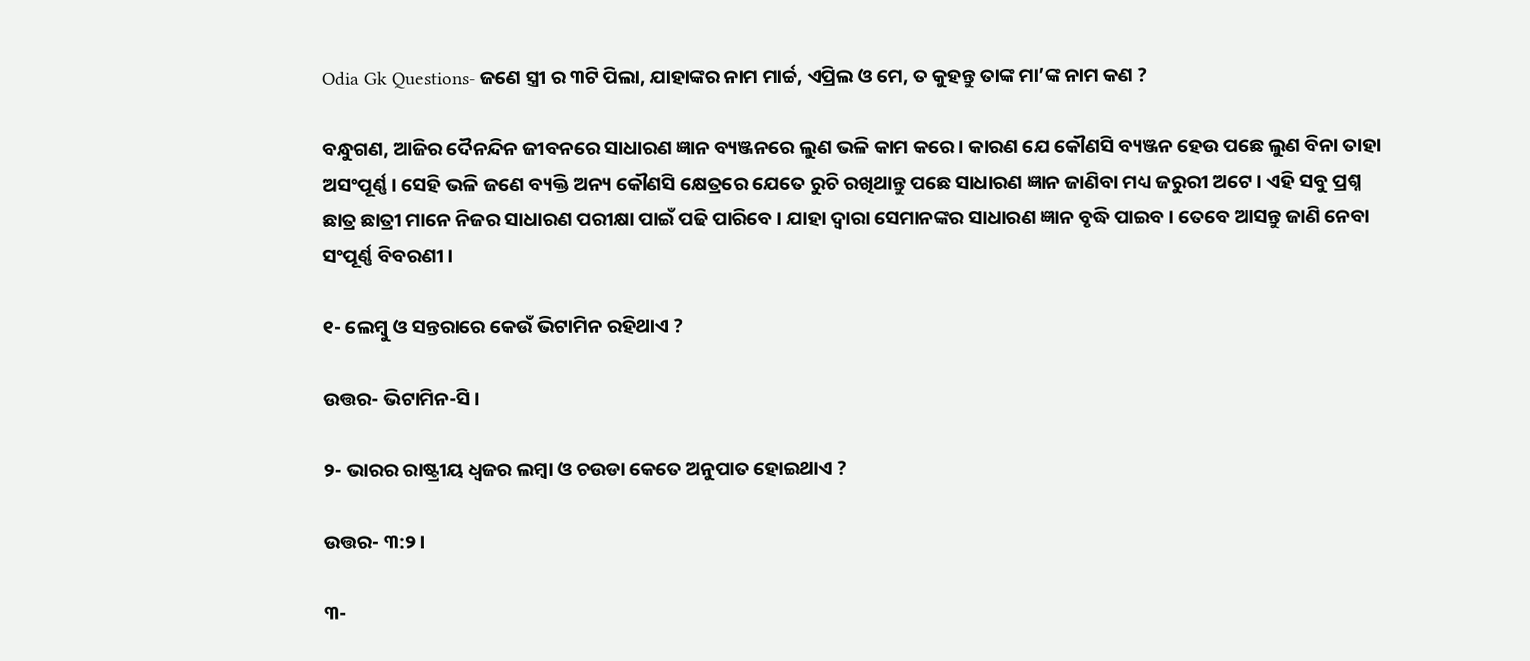Odia Gk Questions- ଜଣେ ସ୍ତ୍ରୀ ର ୩ଟି ପିଲା, ଯାହାଙ୍କର ନାମ ମାର୍ଚ୍ଚ, ଏପ୍ରିଲ ଓ ମେ, ତ କୁହନ୍ତୁ ତାଙ୍କ ମା’ଙ୍କ ନାମ କଣ ?

ବନ୍ଧୁଗଣ, ଆଜିର ଦୈନନ୍ଦିନ ଜୀବନରେ ସାଧାରଣ ଜ୍ଞାନ ବ୍ୟଞ୍ଜନରେ ଲୁଣ ଭଳି କାମ କରେ । କାରଣ ଯେ କୌଣସି ବ୍ୟଞ୍ଜନ ହେଉ ପଛେ ଲୁଣ ବିନା ତାହା ଅସଂପୂର୍ଣ୍ଣ । ସେହି ଭଳି ଜଣେ ବ୍ୟକ୍ତି ଅନ୍ୟ କୌଣସି କ୍ଷେତ୍ରରେ ଯେତେ ରୁଚି ରଖିଥାନ୍ତୁ ପଛେ ସାଧାରଣ ଜ୍ଞାନ ଜାଣିବା ମଧ୍ୟ ଜରୁରୀ ଅଟେ । ଏହି ସବୁ ପ୍ରଶ୍ନ ଛାତ୍ର ଛାତ୍ରୀ ମାନେ ନିଜର ସାଧାରଣ ପରୀକ୍ଷା ପାଇଁ ପଢି ପାରିବେ । ଯାହା ଦ୍ଵାରା ସେମାନଙ୍କର ସାଧାରଣ ଜ୍ଞାନ ବୃଦ୍ଧି ପାଇବ । ତେବେ ଆସନ୍ତୁ ଜାଣି ନେବା ସଂପୂର୍ଣ୍ଣ ବିବରଣୀ ।

୧- ଲେମ୍ବୁ ଓ ସନ୍ତରାରେ କେଉଁ ଭିଟାମିନ ରହିଥାଏ ?

ଉତ୍ତର- ଭିଟାମିନ-ସି ।

୨- ଭାରର ରାଷ୍ଟ୍ରୀୟ ଧ୍ଵଜର ଲମ୍ବା ଓ ଚଉଡା କେତେ ଅନୁପାତ ହୋଇଥାଏ ?

ଉତ୍ତର- ୩:୨ ।

୩-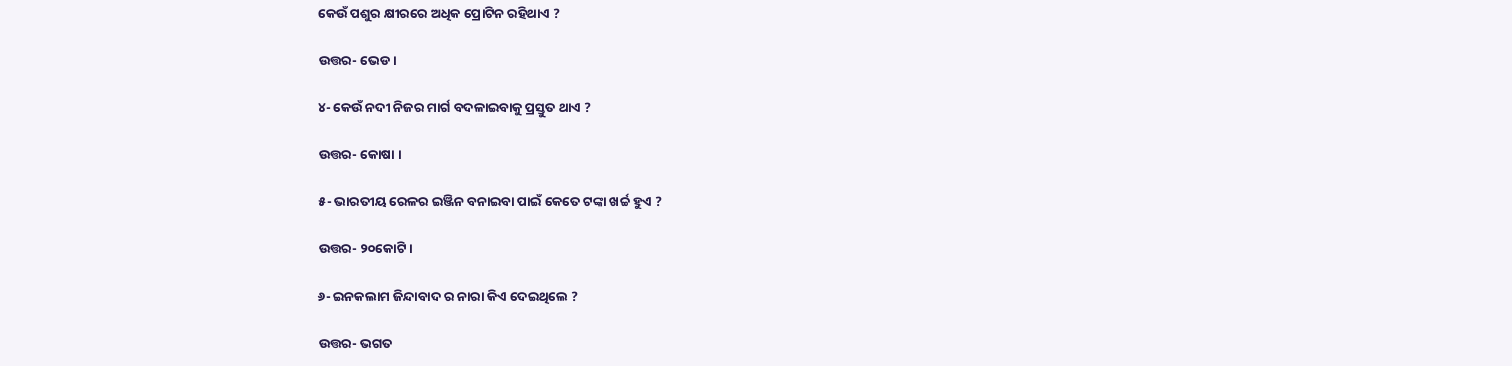କେଉଁ ପଶୁର କ୍ଷୀରରେ ଅଧିକ ପ୍ରୋଟିନ ରହିଥାଏ ?

ଉତ୍ତର- ଭେଡ ।

୪- କେଉଁ ନଦୀ ନିଜର ମାର୍ଗ ବଦଳାଇବାକୁ ପ୍ରସ୍ତୁତ ଥାଏ ?

ଉତ୍ତର- କୋଷା ।

୫- ଭାରତୀୟ ରେଳର ଇଞ୍ଜିନ ବନାଇବା ପାଇଁ କେତେ ଟଙ୍କା ଖର୍ଚ୍ଚ ହୁଏ ?

ଉତ୍ତର- ୨୦କୋଟି ।

୬- ଇନକଲାମ ଜିନ୍ଦାବାଦ ର ନାରା କିଏ ଦେଇଥିଲେ ?

ଉତ୍ତର- ଭଗତ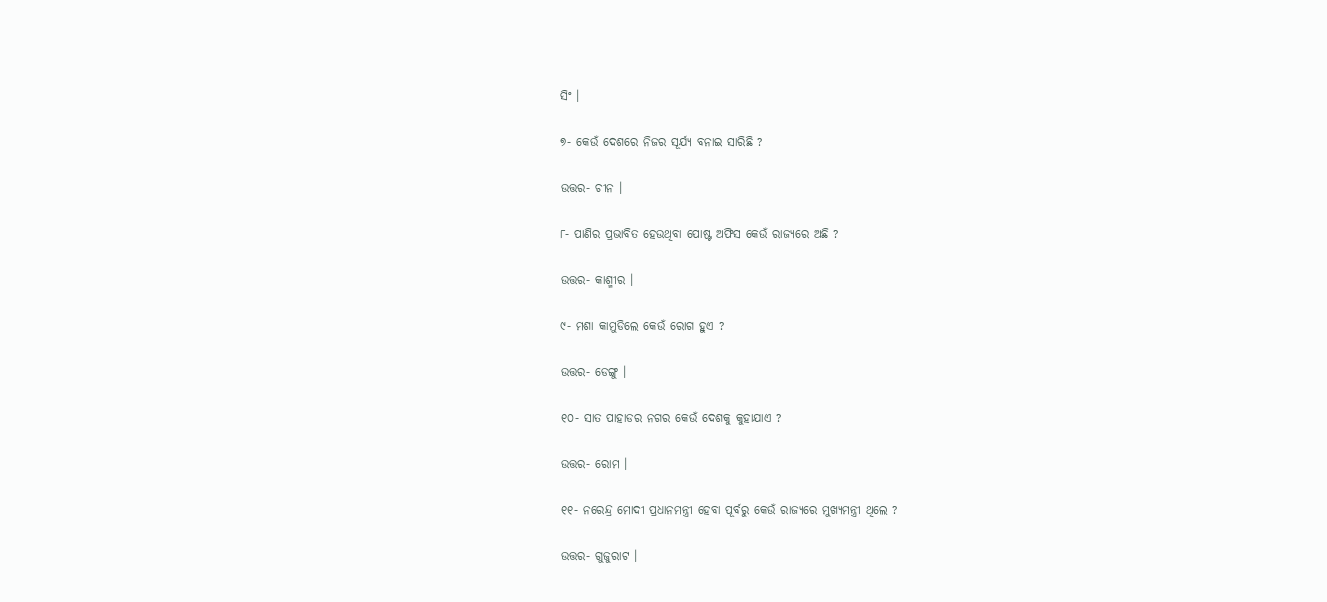ସିଂ ।

୭- କେଉଁ ଦେଶରେ ନିଜର ସୂର୍ଯ୍ୟ ବନାଇ ସାରିଛି ?

ଉତ୍ତର- ଚୀନ ।

୮- ପାଣିର ପ୍ରଭାବିତ ହେଉଥିବା ପୋଷ୍ଟ ଅଫିସ କେଉଁ ରାଜ୍ୟରେ ଅଛି ?

ଉତ୍ତର- କାଶ୍ମୀର ।

୯- ମଶା କାମୁଡିଲେ କେଉଁ ରୋଗ ହୁଏ ?

ଉତ୍ତର- ଡେଙ୍ଗୁ ।

୧୦- ସାତ ପାହାଡର ନଗର କେଉଁ ଦେଶକୁ କୁହାଯାଏ ?

ଉତ୍ତର- ରୋମ ।

୧୧- ନରେନ୍ଦ୍ର ମୋଦୀ ପ୍ରଧାନମନ୍ତ୍ରୀ ହେବା ପୂର୍ବରୁ କେଉଁ ରାଜ୍ୟରେ ମୁଖ୍ୟମନ୍ତ୍ରୀ ଥିଲେ ?

ଉତ୍ତର- ଗୁଜୁରାଟ ।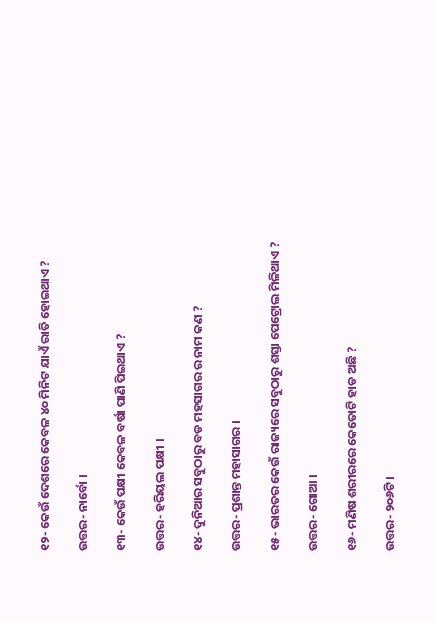୧୨- କେଉଁ ଦେଶରେ କେବଳ ୪୦ ମିନିଟ ଯାଏଁ ରାତି ହୋଇଥାଏ ?

ଉତ୍ତର- ନାର୍ବୋ ।

୧୩- କେଉଁ ପକ୍ଷୀ କେବଳ ବର୍ଷା ପାଣି ପିଇଥାଏ ?

ଉତ୍ତର- ହରିୟଲ ପକ୍ଷୀ ।

୧୪- ଦୁନିଆର ସବୁଠାରୁ ବଡ ମହସାଗର ର ନାମ କଣ ?

ଉତ୍ତର- ପ୍ରଶାନ୍ତ ମହାସାଗର ।

୧୫- ଭାରତର କେଉଁ ରାଜ୍ୟରେ ସବୁଠାରୁ ଶସ୍ତା ପେଟ୍ରୋଲ ମିଳିଥାଏ ?

ଉତ୍ତର- ଗୋଆ ।

୧୬- ମଣିଷ ଶରୀରରେ କେତୋଟି ହାଡ ଅଛି ?

ଉତ୍ତର- ୨୦୬ଟି ।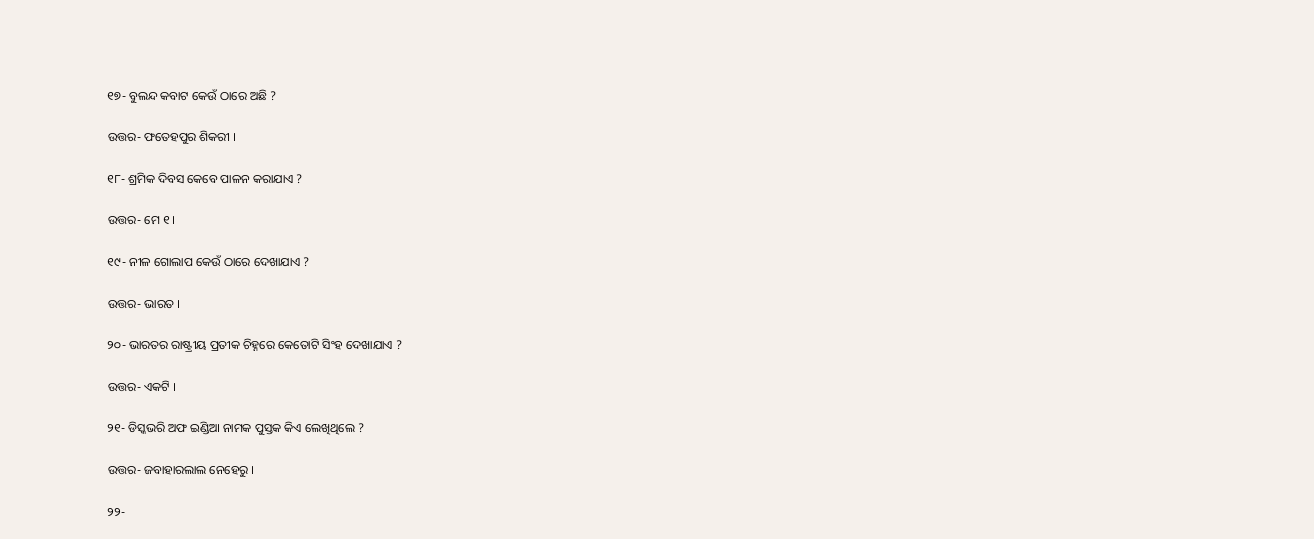୧୭- ବୁଲନ୍ଦ କବାଟ କେଉଁ ଠାରେ ଅଛି ?

ଉତ୍ତର- ଫତେହପୁର ଶିକରୀ ।

୧୮- ଶ୍ରମିକ ଦିବସ କେବେ ପାଳନ କରାଯାଏ ?

ଉତ୍ତର- ମେ ୧ ।

୧୯- ନୀଳ ଗୋଲାପ କେଉଁ ଠାରେ ଦେଖାଯାଏ ?

ଉତ୍ତର- ଭାରତ ।

୨୦- ଭାରତର ରାଷ୍ଟ୍ରୀୟ ପ୍ରତୀକ ଚିହ୍ନରେ କେତୋଟି ସିଂହ ଦେଖାଯାଏ ?

ଉତ୍ତର- ଏକଟି ।

୨୧- ଡିସ୍କଭରି ଅଫ ଇଣ୍ଡିଆ ନାମକ ପୁସ୍ତକ କିଏ ଲେଖିଥିଲେ ?

ଉତ୍ତର- ଜବାହାରଲାଲ ନେହେରୁ ।

୨୨-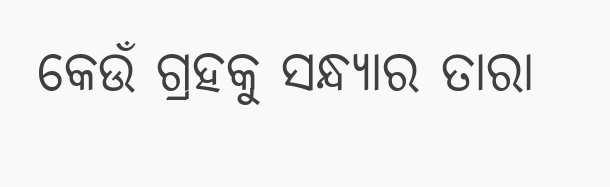କେଉଁ ଗ୍ରହକୁ ସନ୍ଧ୍ଯାର ତାରା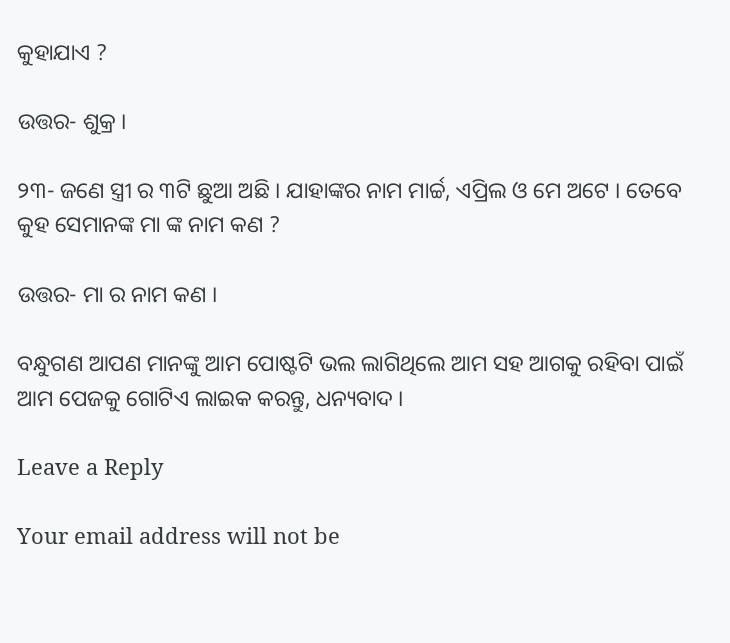କୁହାଯାଏ ?

ଉତ୍ତର- ଶୁକ୍ର ।

୨୩- ଜଣେ ସ୍ତ୍ରୀ ର ୩ଟି ଛୁଆ ଅଛି । ଯାହାଙ୍କର ନାମ ମାର୍ଚ୍ଚ, ଏପ୍ରିଲ ଓ ମେ ଅଟେ । ତେବେ କୁହ ସେମାନଙ୍କ ମା ଙ୍କ ନାମ କଣ ?

ଉତ୍ତର- ମା ର ନାମ କଣ ।

ବନ୍ଧୁଗଣ ଆପଣ ମାନଙ୍କୁ ଆମ ପୋଷ୍ଟଟି ଭଲ ଲାଗିଥିଲେ ଆମ ସହ ଆଗକୁ ରହିବା ପାଇଁ ଆମ ପେଜକୁ ଗୋଟିଏ ଲାଇକ କରନ୍ତୁ, ଧନ୍ୟବାଦ ।

Leave a Reply

Your email address will not be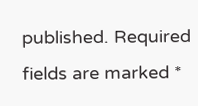published. Required fields are marked *